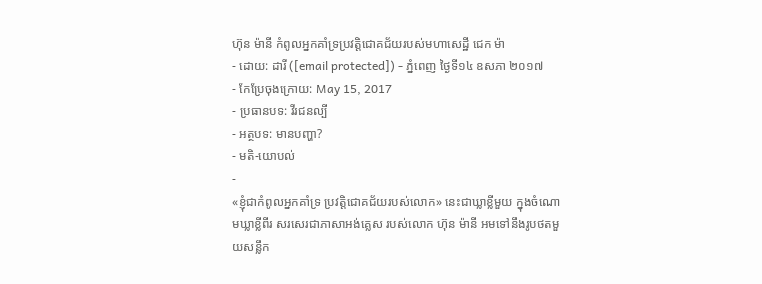ហ៊ុន ម៉ានី កំពូលអ្នកគាំទ្រប្រវត្តិជោគជ័យរបស់មហាសេដ្ឋី ជេក ម៉ា
- ដោយ: ដារី ([email protected]) - ភ្នំពេញ ថ្ងៃទី១៤ ឧសភា ២០១៧
- កែប្រែចុងក្រោយ: May 15, 2017
- ប្រធានបទ: វីរជនល្បី
- អត្ថបទ: មានបញ្ហា?
- មតិ-យោបល់
-
«ខ្ញុំជាកំពូលអ្នកគាំទ្រ ប្រវត្តិជោគជ័យរបស់លោក» នេះជាឃ្លាខ្លីមួយ ក្នុងចំណោមឃ្លាខ្លីពីរ សរសេរជាភាសាអង់គ្លេស របស់លោក ហ៊ុន ម៉ានី អមទៅនឹងរូបថតមួយសន្លឹក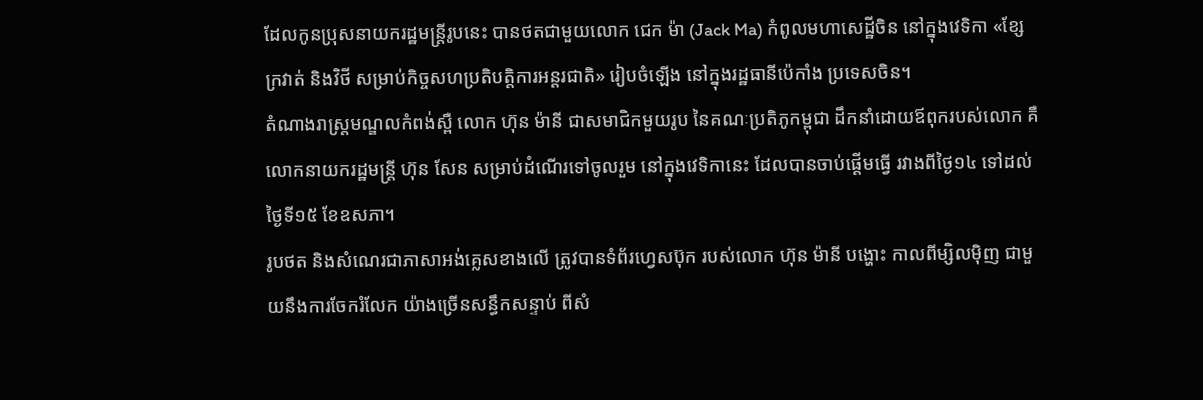ដែលកូនប្រុសនាយករដ្ឋមន្ត្រីរូបនេះ បានថតជាមួយលោក ជេក ម៉ា (Jack Ma) កំពូលមហាសេដ្ឋីចិន នៅក្នុងវេទិកា «ខ្សែក្រវាត់ និងវិថី សម្រាប់កិច្ចសហប្រតិបត្តិការអន្តរជាតិ» រៀបចំឡើង នៅក្នុងរដ្ឋធានីប៉េកាំង ប្រទេសចិន។
តំណាងរាស្ត្រមណ្ឌលកំពង់ស្ពឺ លោក ហ៊ុន ម៉ានី ជាសមាជិកមួយរូប នៃគណៈប្រតិភូកម្ពុជា ដឹកនាំដោយឪពុករបស់លោក គឺលោកនាយករដ្ឋមន្ត្រី ហ៊ុន សែន សម្រាប់ដំណើរទៅចូលរួម នៅក្នុងវេទិកានេះ ដែលបានចាប់ផ្ដើមធ្វើ រវាងពីថ្ងៃ១៤ ទៅដល់ថ្ងៃទី១៥ ខែឧសភា។
រូបថត និងសំណេរជាភាសាអង់គ្លេសខាងលើ ត្រូវបានទំព័រហ្វេសប៊ុក របស់លោក ហ៊ុន ម៉ានី បង្ហោះ កាលពីម្សិលម៉ិញ ជាមួយនឹងការចែករំលែក យ៉ាងច្រើនសន្ធឹកសន្ទាប់ ពីសំ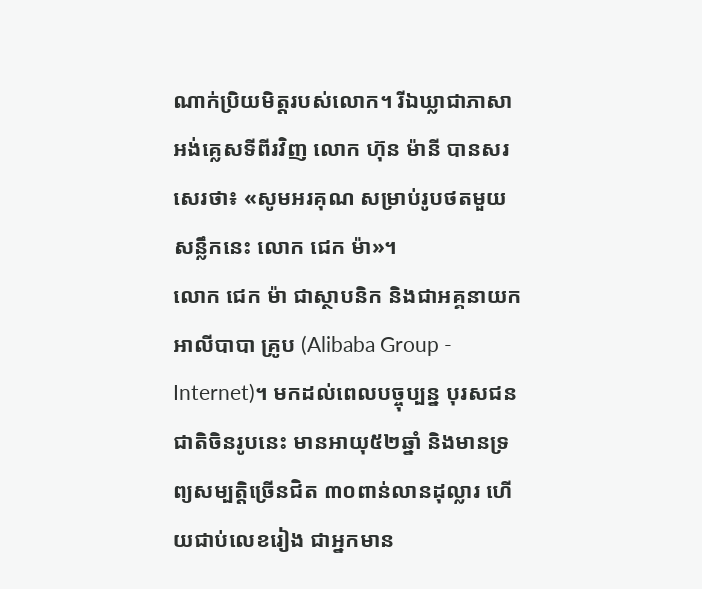ណាក់ប្រិយមិត្តរបស់លោក។ រីឯឃ្លាជាភាសាអង់គ្លេសទីពីរវិញ លោក ហ៊ុន ម៉ានី បានសរសេរថា៖ «សូមអរគុណ សម្រាប់រូបថតមួយសន្លឹកនេះ លោក ជេក ម៉ា»។
លោក ជេក ម៉ា ជាស្ថាបនិក និងជាអគ្គនាយក អាលីបាបា គ្រូប (Alibaba Group - Internet)។ មកដល់ពេលបច្ចុប្បន្ន បុរសជនជាតិចិនរូបនេះ មានអាយុ៥២ឆ្នាំ និងមានទ្រព្យសម្បត្តិច្រើនជិត ៣០ពាន់លានដុល្លារ ហើយជាប់លេខរៀង ជាអ្នកមាន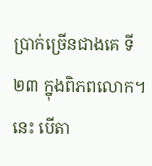ប្រាក់ច្រើនជាងគេ ទី ២៣ ក្នុងពិភពលោក។ នេះ បើតា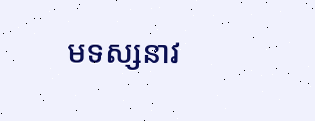មទស្សនាវ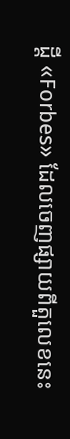ដ្ដី «Forbes» ដែលចេញផ្សាយពីតួលេខនេះ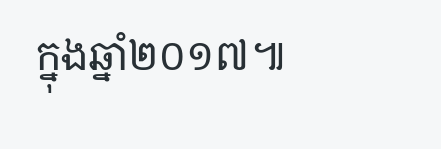ក្នុងឆ្នាំ២០១៧៕